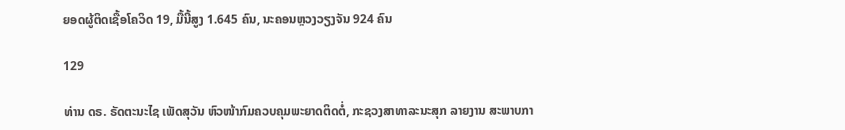ຍອດຜູ້ຕິດເຊື້ອໂຄວິດ 19, ມື້ນີ້ສູງ 1.645 ຄົນ, ນະຄອນຫຼວງວຽງຈັນ 924 ຄົນ

129

ທ່ານ ດຣ. ຣັດຕະນະໄຊ ເພັດສຸວັນ ຫົວໜ້າກົມຄວບຄຸມພະຍາດຕິດຕໍ່, ກະຊວງສາທາລະນະສຸກ ລາຍງານ ສະພາບກາ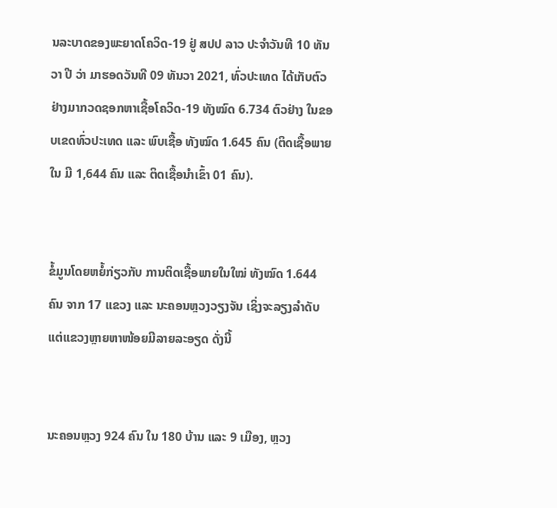ນລະບາດຂອງພະຍາດໂຄວິດ-19 ຢູ່ ສປປ ລາວ ປະຈໍາວັນທີ 10 ທັນວາ ປີ ວ່າ ມາຮອດວັນທີ 09 ທັນວາ 2021, ທົ່ວປະເທດ ໄດ້ເກັບຕົວຢ່າງມາກວດຊອກຫາເຊື້ອໂຄວິດ-19 ທັງໝົດ 6.734 ຕົວຢ່າງ ໃນຂອບເຂດທົ່ວປະເທດ ແລະ ພົບເຊື້ອ ທັງໝົດ 1.645 ຄົນ (ຕິດເຊື້ອພາຍໃນ ມີ 1,644 ຄົນ ແລະ ຕິດເຊື້ອນໍາເຂົ້າ 01 ຄົນ).


ຂໍ້ມູນໂດຍຫຍໍ້ກ່ຽວກັບ ການຕິດເຊື້ອພາຍໃນໃໝ່ ທັງໝົດ 1.644 ຄົນ ຈາກ 17 ແຂວງ ແລະ ນະຄອນຫຼວງວຽງຈັນ ເຊິ່ງຈະລຽງລຳດັບແຕ່ແຂວງຫຼາຍຫາໜ້ອຍມີລາຍລະອຽດ ດັ່ງນີ້


ນະຄອນຫຼວງ 924 ຄົນ ໃນ 180 ບ້ານ ແລະ 9 ເມືອງ, ຫຼວງ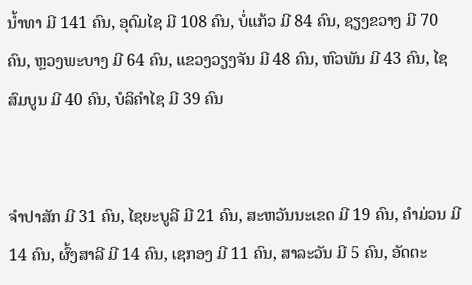ນໍ້າທາ ມີ 141 ຄົນ, ອຸດົມໄຊ ມີ 108 ຄົນ, ບໍ່ແກ້ວ ມີ 84 ຄົນ, ຊຽງຂວາງ ມີ 70 ຄົນ, ຫຼວງພະບາງ ມີ 64 ຄົນ, ແຂວງວຽງຈັນ ມີ 48 ຄົນ, ຫົວພັນ ມີ 43 ຄົນ, ໄຊສົມບູນ ມີ 40 ຄົນ, ບໍລິຄຳໄຊ ມີ 39 ຄົນ


ຈຳປາສັກ ມີ 31 ຄົນ, ໄຊຍະບູລີ ມີ 21 ຄົນ, ສະຫວັນນະເຂດ ມີ 19 ຄົນ, ຄຳມ່ວນ ມີ 14 ຄົນ, ຜົ້ງສາລີ ມີ 14 ຄົນ, ເຊກອງ ມີ 11 ຄົນ, ສາລະວັນ ມີ 5 ຄົນ, ອັດຕະ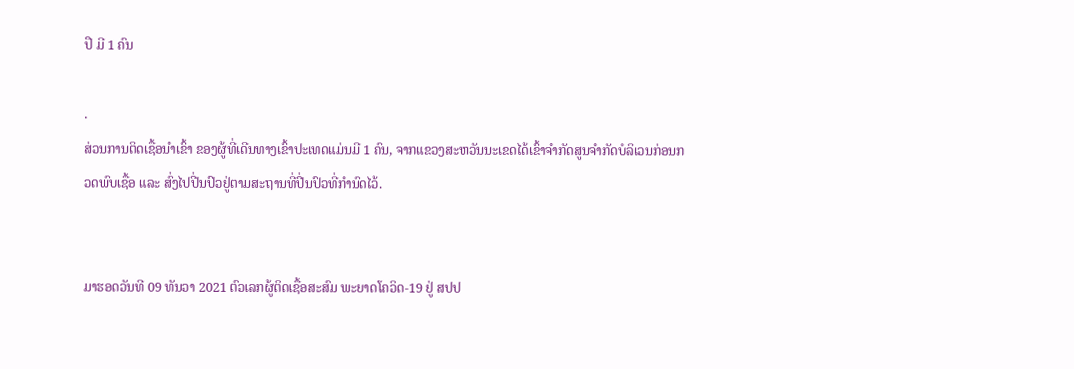ປື ມີ 1 ຄົນ

.
ສ່ວນການຕິດເຊື້ອນໍາເຂົ້າ ຂອງຜູ້ທີ່ເດີນທາງເຂົ້າປະເທດແມ່ນມີ 1 ຄົນ, ຈາກແຂວງສະຫວັນນະເຂດໄດ້ເຂົ້າຈຳກັດສູນຈຳກັດບໍລິເວນກ່ອນກວດພົບເຊື້ອ ແລະ ສົ່ງໄປປີ່ນປົວຢູ່ຕາມສະຖານທີ່ປີ່ນປົວທີ່ກຳນົດໄວ້.


ມາຮອດວັນທີ 09 ທັນວາ 2021 ຕົວເລກຜູ້ຕິດເຊື້ອສະສົມ ພະຍາດໂຄວິດ-19 ຢູ່ ສປປ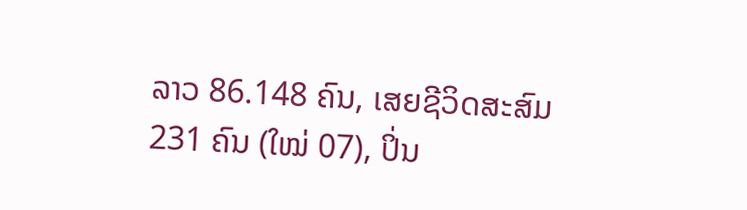ລາວ 86.148 ຄົນ, ເສຍຊີວິດສະສົມ 231 ຄົນ (ໃໝ່ 07), ປິ່ນ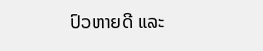ປົວຫາຍດີ ແລະ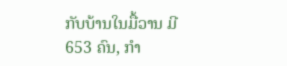ກັບບ້ານໃນມື້ວານ ມີ 653 ຄົນ, ກໍາ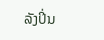ລັງປິ່ນ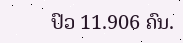ປົວ 11.906 ຄົນ.